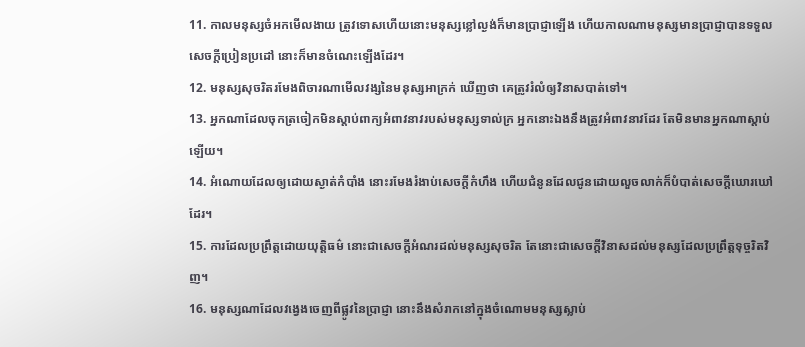11. កាលមនុស្សចំអកមើលងាយ ត្រូវទោសហើយនោះមនុស្សខ្លៅល្ងង់ក៏មានប្រាជ្ញាឡើង ហើយកាលណាមនុស្សមានប្រាជ្ញាបានទទួលសេចក្តីប្រៀនប្រដៅ នោះក៏មានចំណេះឡើងដែរ។
12. មនុស្សសុចរិតរមែងពិចារណាមើលវង្សនៃមនុស្សអាក្រក់ ឃើញថា គេត្រូវរំលំឲ្យវិនាសបាត់ទៅ។
13. អ្នកណាដែលចុកត្រចៀកមិនស្តាប់ពាក្យអំពាវនាវរបស់មនុស្សទាល់ក្រ អ្នកនោះឯងនឹងត្រូវអំពាវនាវដែរ តែមិនមានអ្នកណាស្តាប់ឡើយ។
14. អំណោយដែលឲ្យដោយស្ងាត់កំបាំង នោះរមែងរំងាប់សេចក្តីកំហឹង ហើយជំនូនដែលជូនដោយលួចលាក់ក៏បំបាត់សេចក្តីឃោរឃៅដែរ។
15. ការដែលប្រព្រឹត្តដោយយុត្តិធម៌ នោះជាសេចក្តីអំណរដល់មនុស្សសុចរិត តែនោះជាសេចក្តីវិនាសដល់មនុស្សដែលប្រព្រឹត្តទុច្ចរិតវិញ។
16. មនុស្សណាដែលវង្វេងចេញពីផ្លូវនៃប្រាជ្ញា នោះនឹងសំរាកនៅក្នុងចំណោមមនុស្សស្លាប់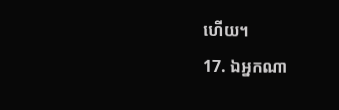ហើយ។
17. ឯអ្នកណា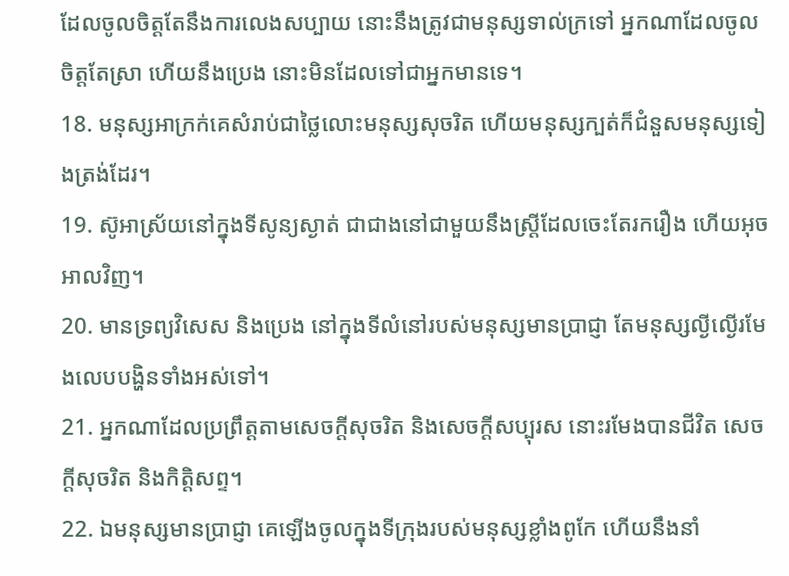ដែលចូលចិត្តតែនឹងការលេងសប្បាយ នោះនឹងត្រូវជាមនុស្សទាល់ក្រទៅ អ្នកណាដែលចូលចិត្តតែស្រា ហើយនឹងប្រេង នោះមិនដែលទៅជាអ្នកមានទេ។
18. មនុស្សអាក្រក់គេសំរាប់ជាថ្លៃលោះមនុស្សសុចរិត ហើយមនុស្សក្បត់ក៏ជំនួសមនុស្សទៀងត្រង់ដែរ។
19. ស៊ូអាស្រ័យនៅក្នុងទីសូន្យស្ងាត់ ជាជាងនៅជាមួយនឹងស្ត្រីដែលចេះតែរករឿង ហើយអុចអាលវិញ។
20. មានទ្រព្យវិសេស និងប្រេង នៅក្នុងទីលំនៅរបស់មនុស្សមានប្រាជ្ញា តែមនុស្សល្ងីល្ងើរមែងលេបបង្ហិនទាំងអស់ទៅ។
21. អ្នកណាដែលប្រព្រឹត្តតាមសេចក្តីសុចរិត និងសេចក្តីសប្បុរស នោះរមែងបានជីវិត សេចក្តីសុចរិត និងកិត្តិសព្ទ។
22. ឯមនុស្សមានប្រាជ្ញា គេឡើងចូលក្នុងទីក្រុងរបស់មនុស្សខ្លាំងពូកែ ហើយនឹងនាំ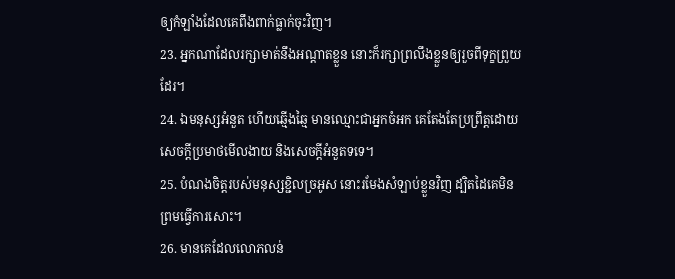ឲ្យកំឡាំងដែលគេពឹងពាក់ធ្លាក់ចុះវិញ។
23. អ្នកណាដែលរក្សាមាត់នឹងអណ្តាតខ្លួន នោះក៏រក្សាព្រលឹងខ្លួនឲ្យរួចពីទុក្ខព្រួយដែរ។
24. ឯមនុស្សអំនួត ហើយឆ្មើងឆ្មៃ មានឈ្មោះជាអ្នកចំអក គេតែងតែប្រព្រឹត្តដោយសេចក្តីប្រមាថមើលងាយ និងសេចក្តីអំនួតទទេ។
25. បំណងចិត្តរបស់មនុស្សខ្ជិលច្រអូស នោះរមែងសំឡាប់ខ្លួនវិញ ដ្បិតដៃគេមិនព្រមធ្វើការសោះ។
26. មានគេដែលលោភលន់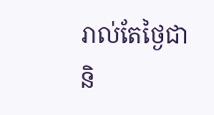រាល់តែថ្ងៃជានិ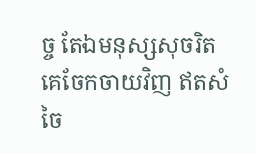ច្ច តែឯមនុស្សសុចរិត គេចែកចាយវិញ ឥតសំចៃ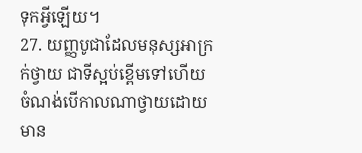ទុកអ្វីឡើយ។
27. យញ្ញបូជាដែលមនុស្សអាក្រក់ថ្វាយ ជាទីស្អប់ខ្ពើមទៅហើយ ចំណង់បើកាលណាថ្វាយដោយមាន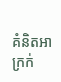គំនិតអាក្រក់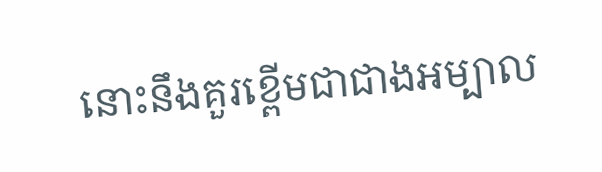នោះនឹងគួរខ្ពើមជាជាងអម្បាល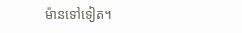ម៉ានទៅទៀត។